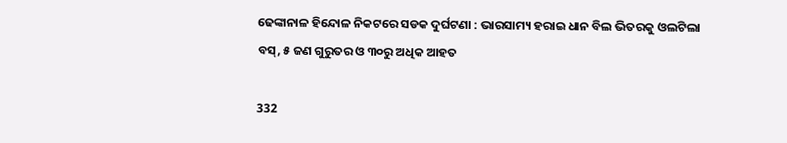ଢେଙ୍କାନାଳ ହିନ୍ଦୋଳ ନିକଟରେ ସଡକ ଦୁର୍ଘଟଣା : ଭାରସାମ୍ୟ ହରାଇ ଧାନ ବିଲ ଭିତରକୁ ଓଲଟିଲା ବସ୍, ୫ ଜଣ ଗୁରୁତର ଓ ୩୦ରୁ ଅଧିକ ଆହତ

332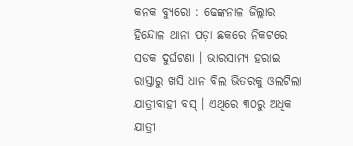କନକ ବ୍ୟୁରୋ : ଢେଙ୍କନାଳ ଜିଲ୍ଲାର ହିନ୍ଦୋଳ ଥାନା ପଡ଼ା ଛକରେ ନିକଟରେ ସଡକ ଦୁର୍ଘଟଣା । ଭାରସାମ୍ୟ ହରାଇ ରାସ୍ତାରୁ ଖସି ଧାନ ବିଲ ଭିତରକୁ ଓଲଟିଲା ଯାତ୍ରୀବାହୀ ବସ୍ । ଏଥିରେ ୩୦ରୁ ଅଧିକ ଯାତ୍ରୀ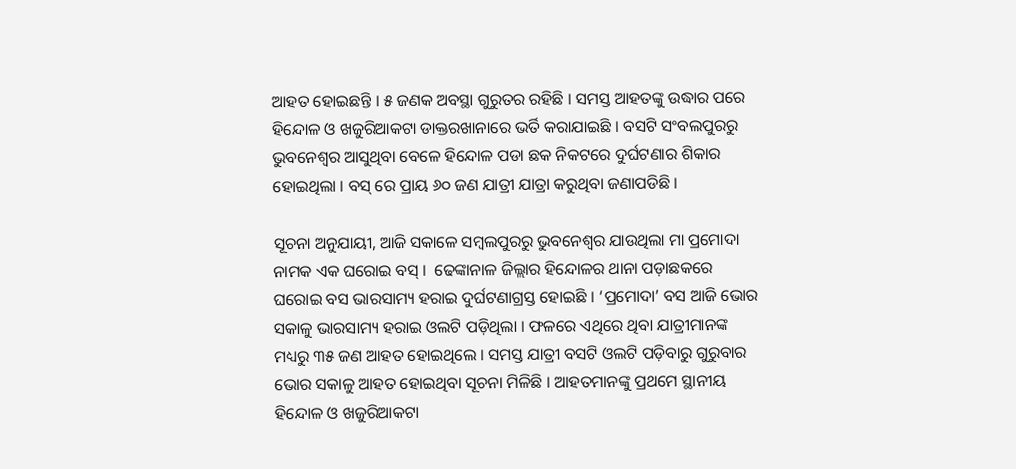ଆହତ ହୋଇଛନ୍ତି । ୫ ଜଣକ ଅବସ୍ଥା ଗୁରୁତର ରହିଛି । ସମସ୍ତ ଆହତଙ୍କୁ ଉଦ୍ଧାର ପରେ ହିନ୍ଦୋଳ ଓ ଖଜୁରିଆକଟା ଡାକ୍ତରଖାନାରେ ଭର୍ତି କରାଯାଇଛି । ବସଟି ସଂବଲପୁରରୁ ଭୁବନେଶ୍ୱର ଆସୁଥିବା ବେଳେ ହିନ୍ଦୋଳ ପଡା ଛକ ନିକଟରେ ଦୁର୍ଘଟଣାର ଶିକାର ହୋଇଥିଲା । ବସ୍ ରେ ପ୍ରାୟ ୬୦ ଜଣ ଯାତ୍ରୀ ଯାତ୍ରା କରୁଥିବା ଜଣାପଡିଛି ।

ସୂଚନା ଅନୁଯାୟୀ, ଆଜି ସକାଳେ ସମ୍ବଲପୁରରୁ ଭୁବନେଶ୍ବର ଯାଉଥିଲା ମା ପ୍ରମୋଦା ନାମକ ଏକ ଘରୋଇ ବସ୍ ।  ଢେଙ୍କାନାଳ ଜିଲ୍ଲାର ହିନ୍ଦୋଳର ଥାନା ପଡ଼ାଛକରେ ଘରୋଇ ବସ ଭାରସାମ୍ୟ ହରାଇ ଦୁର୍ଘଟଣାଗ୍ରସ୍ତ ହୋଇଛି । ‘ପ୍ରମୋଦା’ ବସ ଆଜି ଭୋର ସକାଳୁ ଭାରସାମ୍ୟ ହରାଇ ଓଲଟି ପଡ଼ିଥିଲା । ଫଳରେ ଏଥିରେ ଥିବା ଯାତ୍ରୀମାନଙ୍କ ମଧ୍ୟରୁ ୩୫ ଜଣ ଆହତ ହୋଇଥିଲେ । ସମସ୍ତ ଯାତ୍ରୀ ବସଟି ଓଲଟି ପଡ଼ିବାରୁ ଗୁରୁବାର ଭୋର ସକାଳୁ ଆହତ ହୋଇଥିବା ସୂଚନା ମିଳିଛି । ଆହତମାନଙ୍କୁ ପ୍ରଥମେ ସ୍ଥାନୀୟ ହିନ୍ଦୋଳ ଓ ଖଜୁରିଆକଟା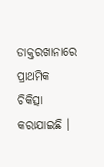ଡାକ୍ତରଖାନାରେ ପ୍ରାଥମିକ ଚିକିତ୍ସା କରାଯାଇଛି ।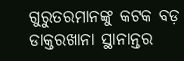ଗୁରୁତରମାନଙ୍କୁ କଟକ ବଡ଼ ଡାକ୍ତରଖାନା ସ୍ଥାନାନ୍ତର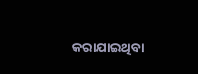କରାଯାଇଥିବା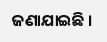ଜଣାଯାଇଛି ।